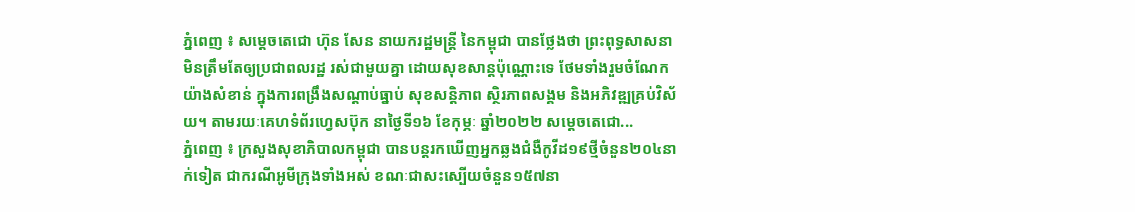ភ្នំពេញ ៖ សម្ដេចតេជោ ហ៊ុន សែន នាយករដ្ឋមន្ដ្រី នៃកម្ពុជា បានថ្លែងថា ព្រះពុទ្ធសាសនា មិនត្រឹមតែឲ្យប្រជាពលរដ្ឋ រស់ជាមួយគ្នា ដោយសុខសាន្តប៉ុណ្ណោះទេ ថែមទាំងរួមចំណែកយ៉ាងសំខាន់ ក្នុងការពង្រឹងសណ្ដាប់ធ្នាប់ សុខសន្តិភាព ស្ថិរភាពសង្គម និងអភិវឌ្ឍគ្រប់វិស័យ។ តាមរយៈគេហទំព័រហ្វេសប៊ុក នាថ្ងៃទី១៦ ខែកុម្ភៈ ឆ្នាំ២០២២ សម្ដេចតេជោ...
ភ្នំពេញ ៖ ក្រសួងសុខាភិបាលកម្ពុជា បានបន្តរកឃើញអ្នកឆ្លងជំងឺកូវីដ១៩ថ្មីចំនួន២០៤នាក់ទៀត ជាករណីអូមីក្រុងទាំងអស់ ខណៈជាសះស្បើយចំនួន១៥៧នា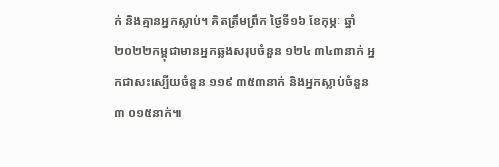ក់ និងគ្មានអ្នកស្លាប់។ គិតត្រឹមព្រឹក ថ្ងៃទី១៦ ខែកុម្ភៈ ឆ្នាំ២០២២កម្ពុជាមានអ្នកឆ្លងសរុបចំនួន ១២៤ ៣៤៣នាក់ អ្នកជាសះស្បើយចំនួន ១១៩ ៣៥៣នាក់ និងអ្នកស្លាប់ចំនួន ៣ ០១៥នាក់៕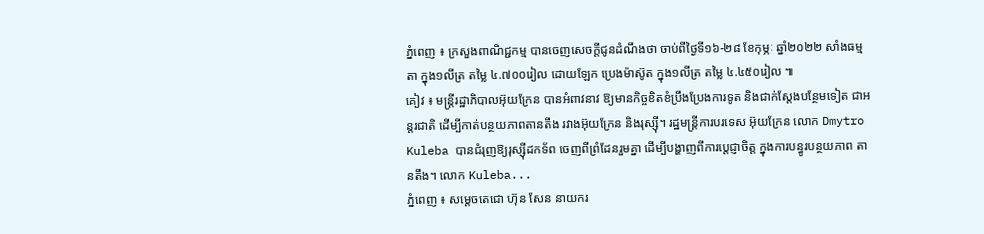ភ្នំពេញ ៖ ក្រសួងពាណិជ្ជកម្ម បានចេញសេចក្ដីជូនដំណឹងថា ចាប់ពីថ្ងៃទី១៦-២៨ ខែកុម្ភៈ ឆ្នាំ២០២២ សាំងធម្មតា ក្នុង១លីត្រ តម្លៃ ៤.៧០០រៀល ដោយឡែក ប្រេងម៉ាស៊ូត ក្នុង១លីត្រ តម្លៃ ៤.៤៥០រៀល ៕
គៀវ ៖ មន្ត្រីរដ្ឋាភិបាលអ៊ុយក្រែន បានអំពាវនាវ ឱ្យមានកិច្ចខិតខំប្រឹងប្រែងការទូត និងជាក់ស្តែងបន្ថែមទៀត ជាអន្តរជាតិ ដើម្បីកាត់បន្ថយភាពតានតឹង រវាងអ៊ុយក្រែន និងរុស្ស៊ី។ រដ្ឋមន្ត្រីការបរទេស អ៊ុយក្រែន លោក Dmytro Kuleba បានជំរុញឱ្យរុស្ស៊ីដកទ័ព ចេញពីព្រំដែនរួមគ្នា ដើម្បីបង្ហាញពីការប្តេជ្ញាចិត្ត ក្នុងការបន្ធូរបន្ថយភាព តានតឹង។ លោក Kuleba...
ភ្នំពេញ ៖ សម្តេចតេជោ ហ៊ុន សែន នាយករ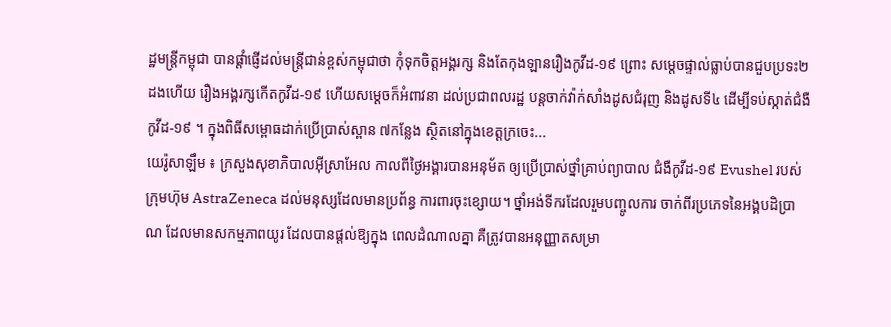ដ្ឋមន្ត្រីកម្ពុជា បានផ្តាំផ្ញើដល់មន្រ្តីជាន់ខ្ពស់កម្ពុជាថា កុំទុកចិត្តអង្គរក្ស និងតែកុងឡានរឿងកូវីដ-១៩ ព្រោះ សម្តេចផ្ទាល់ធ្លាប់បានជួបប្រទះ២ ដងហើយ រឿងអង្គរក្សកើតកូវីដ-១៩ ហើយសម្ដេចក៏អំពាវនា ដល់ប្រជាពលរដ្ឋ បន្ដចាក់វ៉ាក់សាំងដូសជំរុញ និងដូសទី៤ ដើម្បីទប់ស្កាត់ជំងឺកូវីដ-១៩ ។ ក្នុងពិធីសម្ពោធដាក់ប្រើប្រាស់ស្ពាន ៧កន្លែង ស្ថិតនៅក្នុងខេត្តក្រចេះ...
យេរ៉ូសាឡឹម ៖ ក្រសួងសុខាភិបាលអ៊ីស្រាអែល កាលពីថ្ងៃអង្គារបានអនុម័ត ឲ្យប្រើប្រាស់ថ្នាំគ្រាប់ព្យាបាល ជំងឺកូវីដ-១៩ Evushel របស់ក្រុមហ៊ុម AstraZeneca ដល់មនុស្សដែលមានប្រព័ន្ធ ការពារចុះខ្សោយ។ ថ្នាំអង់ទីករដែលរួមបញ្ចូលការ ចាក់ពីរប្រភេទនៃអង្គបដិប្រាណ ដែលមានសកម្មភាពយូរ ដែលបានផ្តល់ឱ្យក្នុង ពេលដំណាលគ្នា គឺត្រូវបានអនុញ្ញាតសម្រា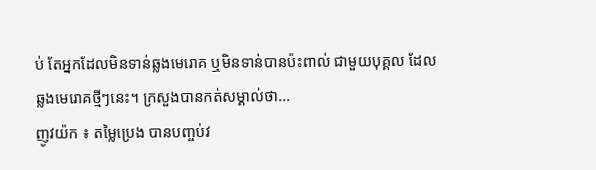ប់ តែអ្នកដែលមិនទាន់ឆ្លងមេរោគ ឬមិនទាន់បានប៉ះពាល់ ជាមួយបុគ្គល ដែលឆ្លងមេរោគថ្មីៗនេះ។ ក្រសួងបានកត់សម្គាល់ថា...
ញូវយ៉ក ៖ តម្លៃប្រេង បានបញ្ចប់វ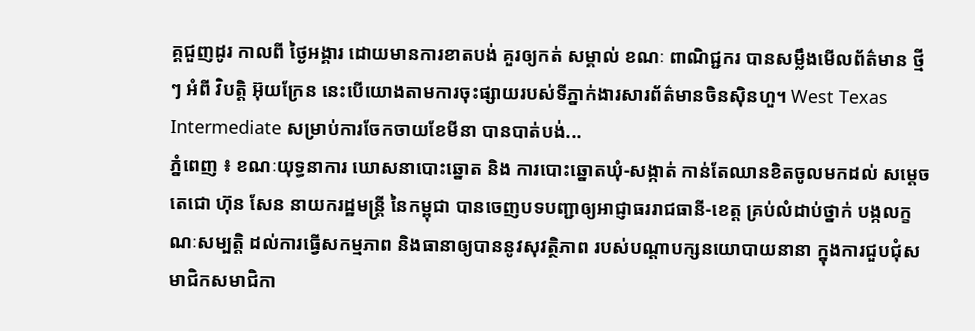គ្គជួញដូរ កាលពី ថ្ងៃអង្គារ ដោយមានការខាតបង់ គួរឲ្យកត់ សម្គាល់ ខណៈ ពាណិជ្ជករ បានសម្លឹងមើលព័ត៌មាន ថ្មីៗ អំពី វិបត្តិ អ៊ុយក្រែន នេះបើយោងតាមការចុះផ្សាយរបស់ទីភ្នាក់ងារសារព័ត៌មានចិនស៊ិនហួ។ West Texas Intermediate សម្រាប់ការចែកចាយខែមីនា បានបាត់បង់...
ភ្នំពេញ ៖ ខណៈយុទ្ធនាការ ឃោសនាបោះឆ្នោត និង ការបោះឆ្នោតឃុំ-សង្កាត់ កាន់តែឈានខិតចូលមកដល់ សម្ដេចតេជោ ហ៊ុន សែន នាយករដ្ឋមន្រ្តី នៃកម្ពុជា បានចេញបទបញ្ជាឲ្យអាជ្ញាធររាជធានី-ខេត្ត គ្រប់លំដាប់ថ្នាក់ បង្កលក្ខណៈសម្បត្តិ ដល់ការធ្វើសកម្មភាព និងធានាឲ្យបាននូវសុវត្ថិភាព របស់បណ្ដាបក្សនយោបាយនានា ក្នុងការជួបជុំសមាជិកសមាជិកា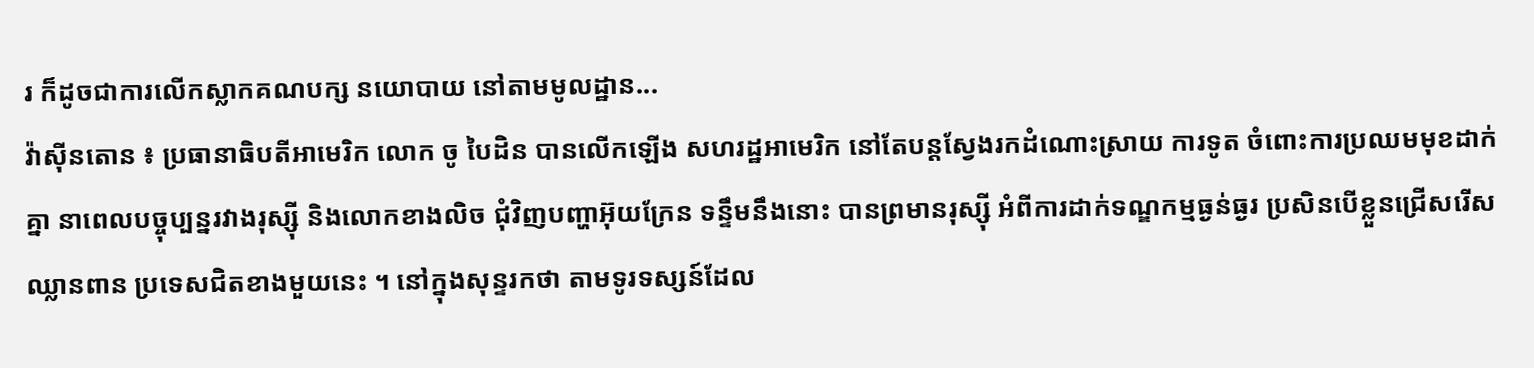រ ក៏ដូចជាការលើកស្លាកគណបក្ស នយោបាយ នៅតាមមូលដ្ឋាន...
វ៉ាស៊ីនតោន ៖ ប្រធានាធិបតីអាមេរិក លោក ចូ បៃដិន បានលើកឡើង សហរដ្ឋអាមេរិក នៅតែបន្តស្វែងរកដំណោះស្រាយ ការទូត ចំពោះការប្រឈមមុខដាក់គ្នា នាពេលបច្ចុប្បន្នរវាងរុស្ស៊ី និងលោកខាងលិច ជុំវិញបញ្ហាអ៊ុយក្រែន ទន្ទឹមនឹងនោះ បានព្រមានរុស្ស៊ី អំពីការដាក់ទណ្ឌកម្មធ្ងន់ធ្ងរ ប្រសិនបើខ្លួនជ្រើសរើសឈ្លានពាន ប្រទេសជិតខាងមួយនេះ ។ នៅក្នុងសុន្ទរកថា តាមទូរទស្សន៍ដែល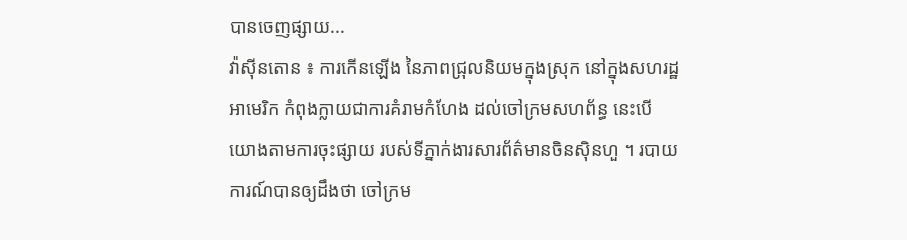បានចេញផ្សាយ...
វ៉ាស៊ីនតោន ៖ ការកើនឡើង នៃភាពជ្រុលនិយមក្នុងស្រុក នៅក្នុងសហរដ្ឋអាមេរិក កំពុងក្លាយជាការគំរាមកំហែង ដល់ចៅក្រមសហព័ន្ធ នេះបើយោងតាមការចុះផ្សាយ របស់ទីភ្នាក់ងារសារព័ត៌មានចិនស៊ិនហួ ។ របាយការណ៍បានឲ្យដឹងថា ចៅក្រម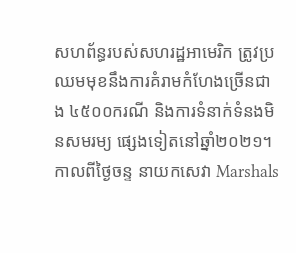សហព័ន្ធរបស់សហរដ្ឋអាមេរិក ត្រូវប្រឈមមុខនឹងការគំរាមកំហែងច្រើនជាង ៤៥០០ករណី និងការទំនាក់ទំនងមិនសមរម្យ ផ្សេងទៀតនៅឆ្នាំ២០២១។ កាលពីថ្ងៃចន្ទ នាយកសេវា Marshals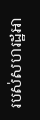របស់សហរដ្ឋអា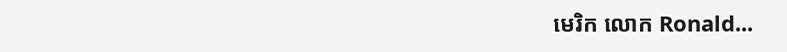មេរិក លោក Ronald...